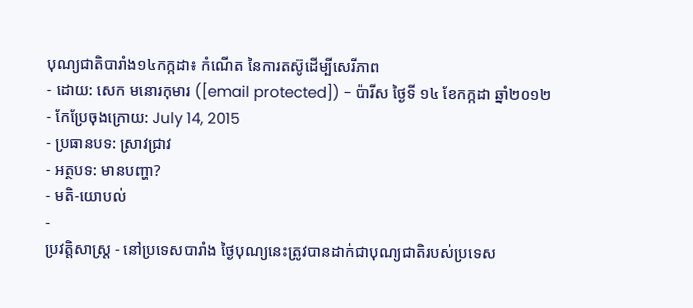បុណ្យជាតិបារាំង១៤កក្កដា៖ កំណើត នៃការតស៊ូដើម្បីសេរីភាព
- ដោយ: សេក មនោរកុមារ ([email protected]) - ប៉ារីស ថ្ងៃទី ១៤ ខែកក្កដា ឆ្នាំ២០១២
- កែប្រែចុងក្រោយ: July 14, 2015
- ប្រធានបទ: ស្រាវជ្រាវ
- អត្ថបទ: មានបញ្ហា?
- មតិ-យោបល់
-
ប្រវត្តិសាស្ត្រ - នៅប្រទេសបារាំង ថ្ងៃបុណ្យនេះត្រូវបានដាក់ជាបុណ្យជាតិរបស់ប្រទេស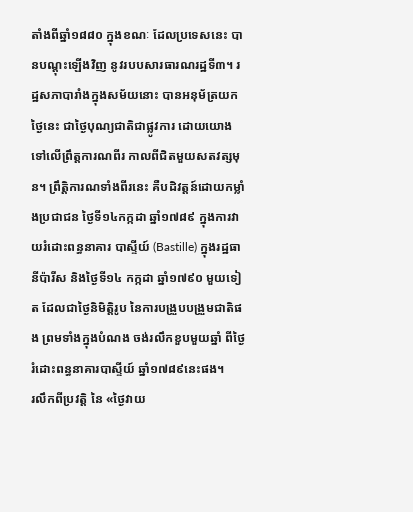តាំងពីឆ្នាំ១៨៨០ ក្នុងខណៈ ដែលប្រទេសនេះ បានបណ្ដុះឡើងវិញ នូវរបបសារធារណរដ្ឋទី៣។ រដ្ឋសភាបារាំងក្នុងសម័យនោះ បានអនុម័ត្រយកថ្ងៃនេះ ជាថ្ងៃបុណ្យជាតិជាផ្លូវការ ដោយយោងទៅលើព្រឹត្តការណពីរ កាលពីជិតមួយសតវត្សមុន។ ព្រឹត្តិការណទាំងពីរនេះ គឺបដិវត្តន៍ដោយកម្លាំងប្រជាជន ថ្ងៃទី១៤កក្កដា ឆ្នាំ១៧៨៩ ក្នុងការវាយរំដោះពន្ធនាគារ បាស្ទីយ៍ (Bastille) ក្នុងរដ្ឋធានីប៉ារីស និងថ្ងៃទី១៤ កក្កដា ឆ្នាំ១៧៩០ មួយទៀត ដែលជាថ្ងៃនិមិត្តិរូប នៃការបង្រួបបង្រួមជាតិផង ព្រមទាំងក្នុងបំណង ចង់រលឹកខួបមួយឆ្នាំ ពីថ្ងៃរំដោះពន្ធនាគារបាស្ទីយ៍ ឆ្នាំ១៧៨៩នេះផង។
រលឹកពីប្រវត្តិ នៃ «ថ្ងៃវាយ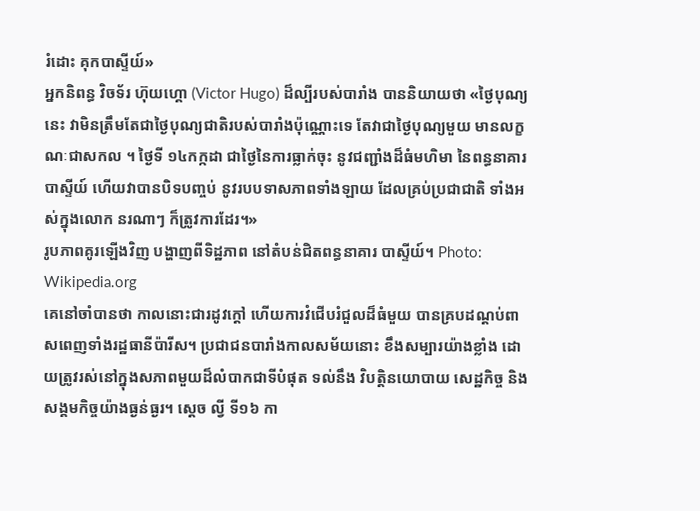រំដោះ គុកបាស្ទីយ៍»
អ្នកនិពន្ធ វិចទ័រ ហ៊ុយហ្គោ (Victor Hugo) ដ៏ល្បីរបស់បារាំង បាននិយាយថា «ថ្ងៃបុណ្យនេះ វាមិនត្រឹមតែជាថ្ងៃបុណ្យជាតិរបស់បារាំងប៉ុណ្ណោះទេ តែវាជាថ្ងៃបុណ្យមួយ មានលក្ខណៈជាសកល ។ ថ្ងៃទី ១៤កក្កដា ជាថ្ងៃនៃការធ្លាក់ចុះ នូវជញ្ជាំងដ៏ធំមហិមា នៃពន្ធនាគារបាស្ទីយ៍ ហើយវាបានបិទបញ្ចប់ នូវរបបទាសភាពទាំងឡាយ ដែលគ្រប់ប្រជាជាតិ ទាំងអស់ក្នុងលោក នរណាៗ ក៏ត្រូវការដែរ។»
រូបភាពគូរឡើងវិញ បង្ហាញពីទិដ្ឋភាព នៅតំបន់ជិតពន្ធនាគារ បាស្ទីយ៍។ Photo: Wikipedia.org
គេនៅចាំបានថា កាលនោះជារដូវក្ដៅ ហើយការវំជើបរំជួលដ៏ធំមួយ បានគ្របដណ្ដប់ពាសពេញទាំងរដ្ឋធានីប៉ារីស។ ប្រជាជនបារាំងកាលសម័យនោះ ខឹងសម្បារយ៉ាងខ្លាំង ដោយត្រូវរស់នៅក្នុងសភាពមួយដ៏លំបាកជាទីបំផុត ទល់នឹង វិបត្តិនយោបាយ សេដ្ឋកិច្ច និងសង្គមកិច្ចយ៉ាងធ្ងន់ធ្ងរ។ ស្ដេច ល្វី ទី១៦ កា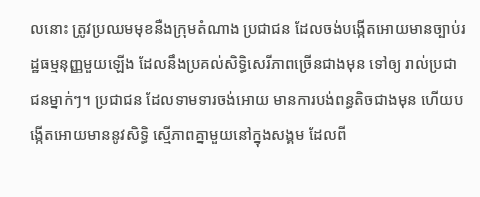លនោះ ត្រូវប្រឈមមុខនឺងក្រុមតំណាង ប្រជាជន ដែលចង់បង្កើតអោយមានច្បាប់រដ្ឋធម្មនុញ្ញមួយឡើង ដែលនឹងប្រគល់សិទ្ធិសេរីភាពច្រើនជាងមុន ទៅឲ្យ រាល់ប្រជាជនម្នាក់ៗ។ ប្រជាជន ដែលទាមទារចង់អោយ មានការបង់ពន្ធតិចជាងមុន ហើយបង្កើតអោយមាននូវសិទ្ធិ ស្មើភាពគ្នាមួយនៅក្នុងសង្គម ដែលពី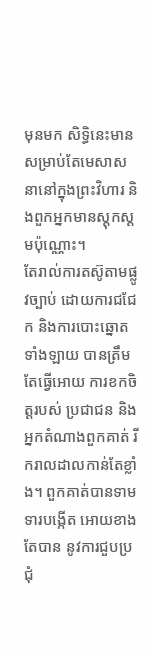មុនមក សិទ្ធិនេះមានសម្រាប់តែមេសាសនានៅក្នុងព្រះវិហារ និងពួកអ្នកមានស្ដុកស្ដមប៉ុណ្ណោះ។
តែរាល់ការតស៊ូតាមផ្លូវច្បាប់ ដោយការជជែក និងការបោះឆ្នោតទាំងឡាយ បានត្រឹមតែធ្វើអោយ ការខកចិត្តរបស់ ប្រជាជន និងអ្នកតំណាងពួកគាត់ រីករាលដាលកាន់តែខ្លាំង។ ពួកគាត់បានទាមទារបង្កើត អោយខាងតែបាន នូវការជួបប្រជុំ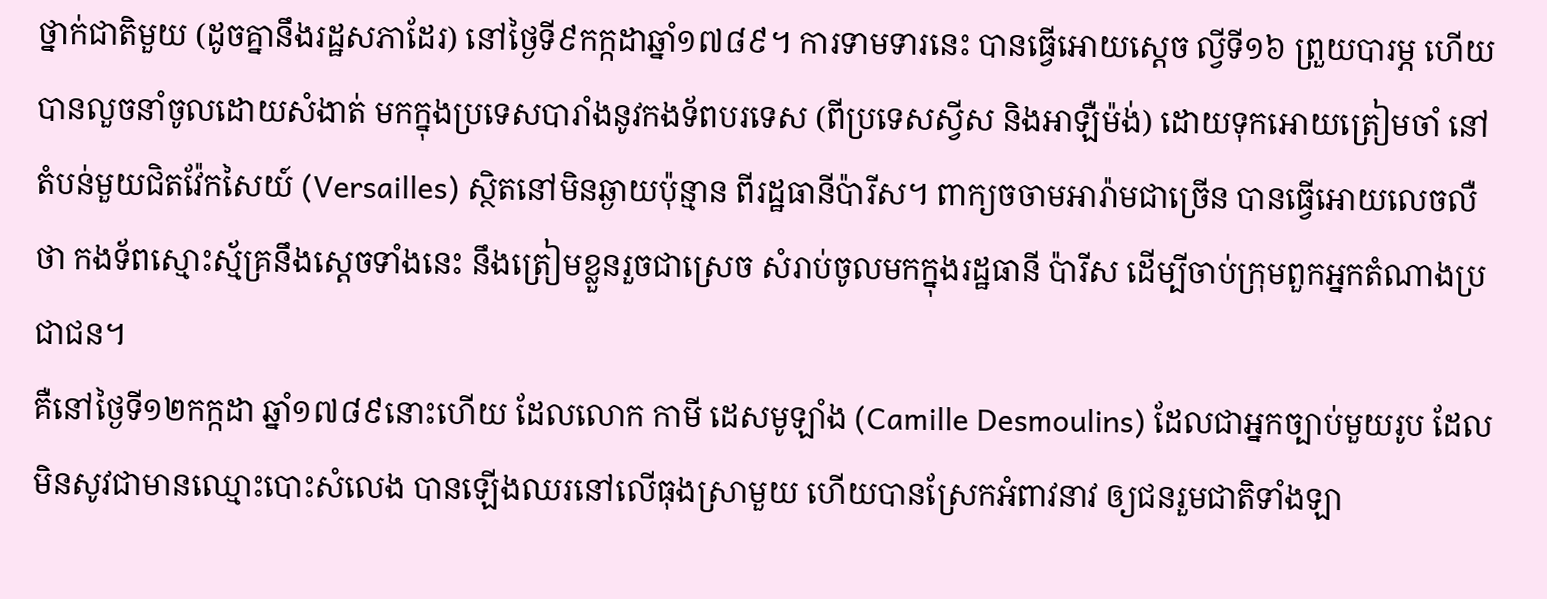ថ្នាក់ជាតិមួយ (ដូចគ្នានឹងរដ្ឋសភាដែរ) នៅថ្ងៃទី៩កក្កដាឆ្នាំ១៧៨៩។ ការទាមទារនេះ បានធ្វើអោយស្ដេច ល្វីទី១៦ ព្រួយបារម្ភ ហើយបានលួចនាំចូលដោយសំងាត់ មកក្នុងប្រទេសបារាំងនូវកងទ័ពបរទេស (ពីប្រទេសស្វីស និងអាឡឺម៉ង់) ដោយទុកអោយត្រៀមចាំ នៅតំបន់មួយជិតវ៉ែកសៃយ៍ (Versailles) ស្ថិតនៅមិនឆ្ងាយប៉ុន្មាន ពីរដ្ឋធានីប៉ារីស។ ពាក្យចចាមអារ៉ាមជាច្រើន បានធ្វើអោយលេចលឺថា កងទ័ពស្មោះស្ម័គ្រនឹងស្ដេចទាំងនេះ នឹងត្រៀមខ្លួនរួចជាស្រេច សំរាប់ចូលមកក្នុងរដ្ឋធានី ប៉ារីស ដើម្បីចាប់ក្រុមពួកអ្នកតំណាងប្រជាជន។
គឺនៅថ្ងៃទី១២កក្កដា ឆ្នាំ១៧៨៩នោះហើយ ដែលលោក កាមី ដេសមូឡាំង (Camille Desmoulins) ដែលជាអ្នកច្បាប់មួយរូប ដែលមិនសូវជាមានឈ្មោះបោះសំលេង បានឡើងឈរនៅលើធុងស្រាមួយ ហើយបានស្រែកអំពាវនាវ ឲ្យជនរួមជាតិទាំងឡា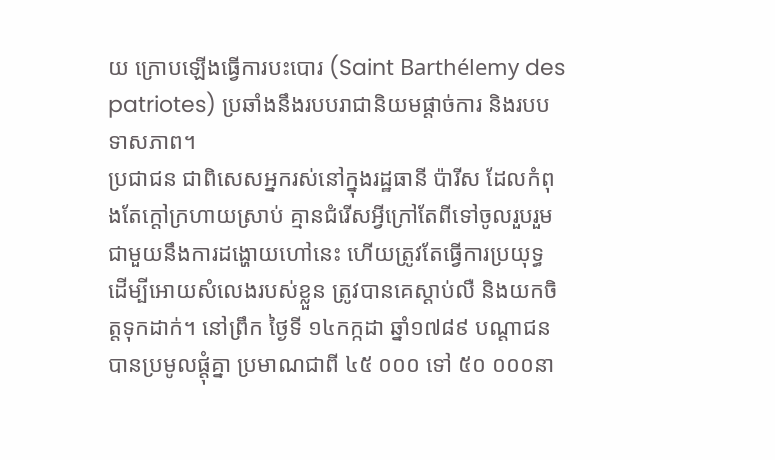យ ក្រោបឡើងធ្វើការបះបោរ (Saint Barthélemy des patriotes) ប្រឆាំងនឹងរបបរាជានិយមផ្ដាច់ការ និងរបបទាសភាព។
ប្រជាជន ជាពិសេសអ្នករស់នៅក្នុងរដ្ឋធានី ប៉ារីស ដែលកំពុងតែក្ដៅក្រហាយស្រាប់ គ្មានជំរើសអ្វីក្រៅតែពីទៅចូលរួបរួមជាមួយនឹងការដង្ហោយហៅនេះ ហើយត្រូវតែធ្វើការប្រយុទ្ធ ដើម្បីអោយសំលេងរបស់ខ្លួន ត្រូវបានគេស្ដាប់លឺ និងយកចិត្តទុកដាក់។ នៅព្រឹក ថ្ងៃទី ១៤កក្កដា ឆ្នាំ១៧៨៩ បណ្ដាជនបានប្រមូលផ្ដុំគ្នា ប្រមាណជាពី ៤៥ ០០០ ទៅ ៥០ ០០០នា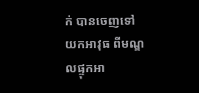ក់ បានចេញទៅយកអាវុធ ពីមណ្ឌលផ្ទុកអា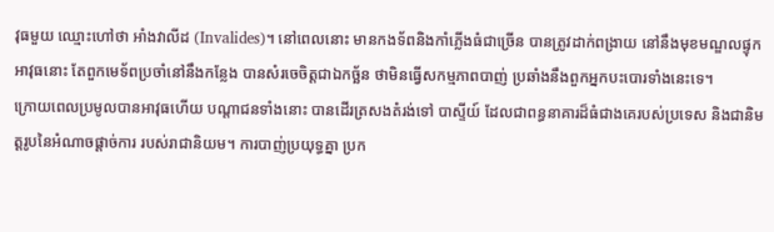វុធមួយ ឈ្មោះហៅថា អាំងវាលីដ (Invalides)។ នៅពេលនោះ មានកងទ័ពនិងកាំភ្លើងធំជាច្រើន បានត្រូវដាក់ពង្រាយ នៅនឹងមុខមណ្ឌលផ្ទុកអាវុធនោះ តែពួកមេទ័ពប្រចាំនៅនឹងកន្លែង បានសំរចេចិត្តជាឯកច្ឆ័ន ថាមិនធ្វើសកម្មភាពបាញ់ ប្រឆាំងនឹងពួកអ្នកបះបោរទាំងនេះទេ។
ក្រោយពេលប្រមូលបានអាវុធហើយ បណ្ដាជនទាំងនោះ បានដើរត្រសងតំរង់ទៅ បាស្ទីយ៍ ដែលជាពន្ធនាគារដ៏ធំជាងគេរបស់ប្រទេស និងជានិមត្តរូបនៃអំណាចផ្ដាច់ការ របស់រាជានិយម។ ការបាញ់ប្រយុទ្ធគ្នា ប្រក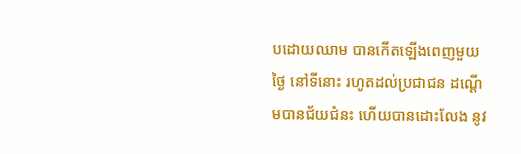បដោយឈាម បានកើតឡើងពេញមួយ ថ្ងៃ នៅទីនោះ រហូតដល់ប្រជាជន ដណ្ដើមបានជ័យជំនះ ហើយបានដោះលែង នូវ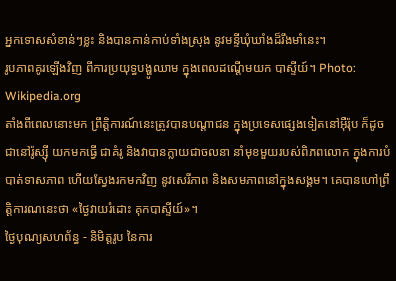អ្នកទោសសំខាន់ៗខ្លះ និងបានកាន់កាប់ទាំងស្រុង នូវមន្ទីឃុំឃាំងដ៏រឹងមាំនេះ។
រូបភាពគូរឡើងវិញ ពីការប្រយុទ្ធបង្ហូឈាម ក្នុងពេលដណ្ដើមយក បាស្ទីយ៍។ Photo: Wikipedia.org
តាំងពីពេលនោះមក ព្រឹត្តិការណ៍នេះត្រូវបានបណ្ដាជន ក្នុងប្រទេសផ្សេងទៀតនៅអ៊ឺរ៉ុប ក៏ដូចជានៅរ៉ូស្ស៊ី យកមកធ្វើ ជាគំរូ និងវាបានក្លាយជាចលនា នាំមុខមួយរបស់ពិភពលោក ក្នុងការបំបាត់ទាសភាព ហើយស្វែងរកមកវិញ នូវសេរីភាព និងសមភាពនៅក្នុងសង្គម។ គេបានហៅព្រឹត្តិការណនេះថា «ថ្ងៃវាយរំដោះ គុកបាស្ទីយ៍»។
ថ្ងៃបុណ្យសហព័ន្ធ - និមិត្តរូប នៃការ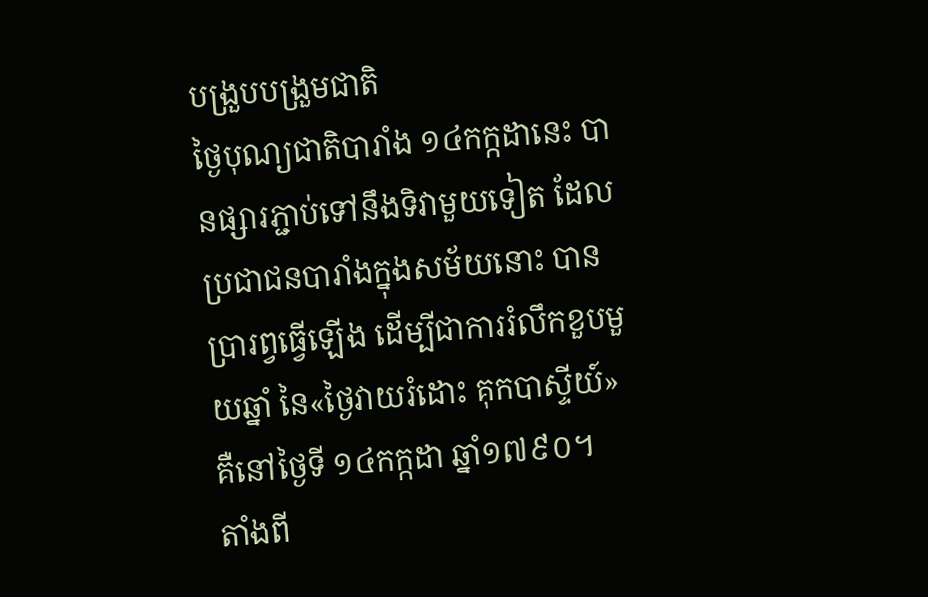បង្រួបបង្រួមជាតិ
ថ្ងៃបុណ្យជាតិបារាំង ១៤កក្កដានេះ បានផ្សារភ្ជាប់ទៅនឹងទិវាមួយទៀត ដែលប្រជាជនបារាំងក្នុងសម័យនោះ បានប្រារព្វធ្វើឡើង ដើម្បីជាការរំលឹកខួបមួយឆ្នាំ នៃ«ថ្ងៃវាយរំដោះ គុកបាស្ទីយ៍» គឺនៅថ្ងៃទី ១៤កក្កដា ឆ្នាំ១៧៩០។
តាំងពី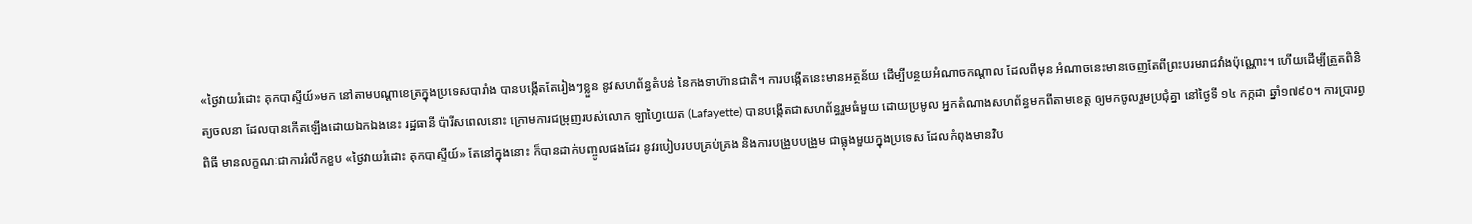«ថ្ងៃវាយរំដោះ គុកបាស្ទីយ៍»មក នៅតាមបណ្ដាខេត្រក្នុងប្រទេសបារាំង បានបង្កើតតែរៀងៗខ្លួន នូវសហព័ន្ធតំបន់ នៃកងទាហ៊ានជាតិ។ ការបង្កើតនេះមានអត្ថន័យ ដើម្បីបន្ថយអំណាចកណ្ដាល ដែលពីមុន អំណាចនេះមានចេញតែពីព្រះបរមរាជវាំងប៉ុណ្ណោះ។ ហើយដើម្បីត្រួតពិនិត្យចលនា ដែលបានកើតឡើងដោយឯកឯងនេះ រដ្ឋធានី ប៉ារីសពេលនោះ ក្រោមការជម្រុញរបស់លោក ឡាហ្វៃយេត (Lafayette) បានបង្កើតជាសហព័ន្ធរួមធំមួយ ដោយប្រមូល អ្នកតំណាងសហព័ន្ធមកពីតាមខេត្ត ឲ្យមកចូលរួមប្រជុំគ្នា នៅថ្ងៃទី ១៤ កក្កដា ឆ្នាំ១៧៩០។ ការប្រារព្វពិធី មានលក្ខណៈជាការរំលឹកខួប «ថ្ងៃវាយរំដោះ គុកបាស្ទីយ៍» តែនៅក្នុងនោះ ក៏បានដាក់បញ្ចូលផងដែរ នូវរបៀបរបបគ្រប់គ្រង និងការបង្រួបបង្រួម ជាធ្លុងមួយក្នុងប្រទេស ដែលកំពុងមានវិប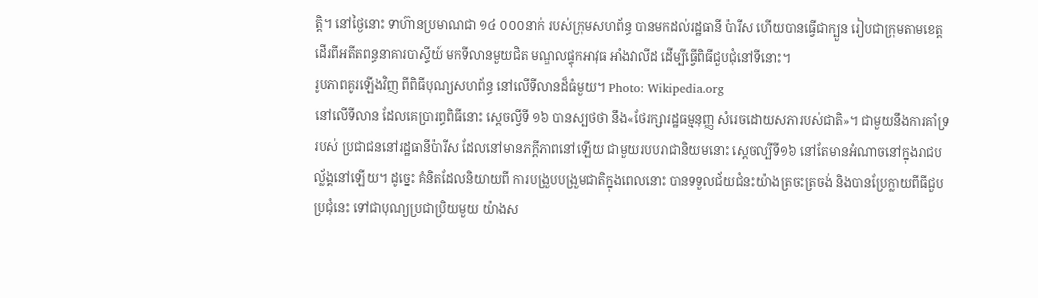ត្តិ។ នៅថ្ងៃនោះ ទាហ៊ានប្រមាណជា ១៤ ០០០នាក់ របស់ក្រុមសហព័ន្ធ បានមកដល់រដ្ឋធានី ប៉ារីស ហើយបានធ្វើជាក្បួន រៀបជាក្រុមតាមខេត្ត ដើរពីអតីតពន្ធនាគារបាស្ទីយ៍ មកទីលានមួយជិត មណ្ឌលផ្ទុកអាវុធ អាំងវាលីដ ដើម្បីធ្វើពិធីជួបជុំនៅទីនោះ។
រូបភាពគូរឡើងវិញ ពីពិធីបុណ្យសហព័ន្ធ នៅលើទីលានដ៏ធំមួយ។ Photo: Wikipedia.org
នៅលើទីលាន ដែលគេប្រារព្ធពិធីនោះ ស្ដេចល្វីទី ១៦ បានស្បថថា នឹង«ថែរក្សារដ្ឋធម្មនុញ្ញ សំរេចដោយសភារបស់ជាតិ»។ ជាមួយនឹងការគាំទ្ររបស់ ប្រជាជននៅរដ្ឋធានីប៉ារីស ដែលនៅមានភក្ដីភាពនៅឡើយ ជាមួយរបបរាជានិយមនោះ ស្ដេចល្បីទី១៦ នៅតែមានអំណាចនៅក្នុងរាជបល្ល័ង្គនៅឡើយ។ ដូច្នេះ គំនិតដែលនិយាយពី ការបង្រួបបង្រួមជាតិក្នុងពេលនោះ បានទទួលជ័យជំនះយ៉ាងត្រចះត្រចង់ និងបានប្រែក្លាយពីធីជួបប្រជុំនេះ ទៅជាបុណ្យប្រជាប្រិយមួយ យ៉ាងស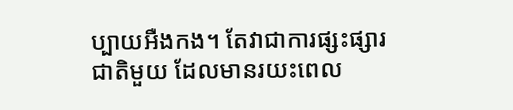ប្បាយអឺងកង។ តែវាជាការផ្សះផ្សារជាតិមួយ ដែលមានរយះពេល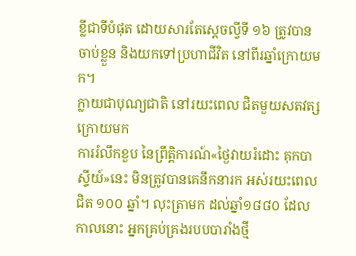ខ្លីជាទីបំផុត ដោយសារតែស្ដេចល្វីទី ១៦ ត្រូវបានចាប់ខ្លួន និងយកទៅប្រហាជីវិត នៅពីរឆ្នាំក្រោយមក។
ក្លាយជាបុណ្យជាតិ នៅរយះពេល ជិតមួយសតវត្សក្រោយមក
ការរំលឹកខួប នៃព្រឹត្តិការណ៍«ថ្ងៃវាយរំដោះ គុកបាស្ទីយ៍»នេះ មិនត្រូវបានគេនឹកនារក អស់រយះពេលជិត ១០០ ឆ្នាំ។ លុះត្រាមក ដល់ឆ្នាំ១៨៨០ ដែលកាលនោះ អ្នកគ្រប់គ្រងរបបបារាំងថ្មី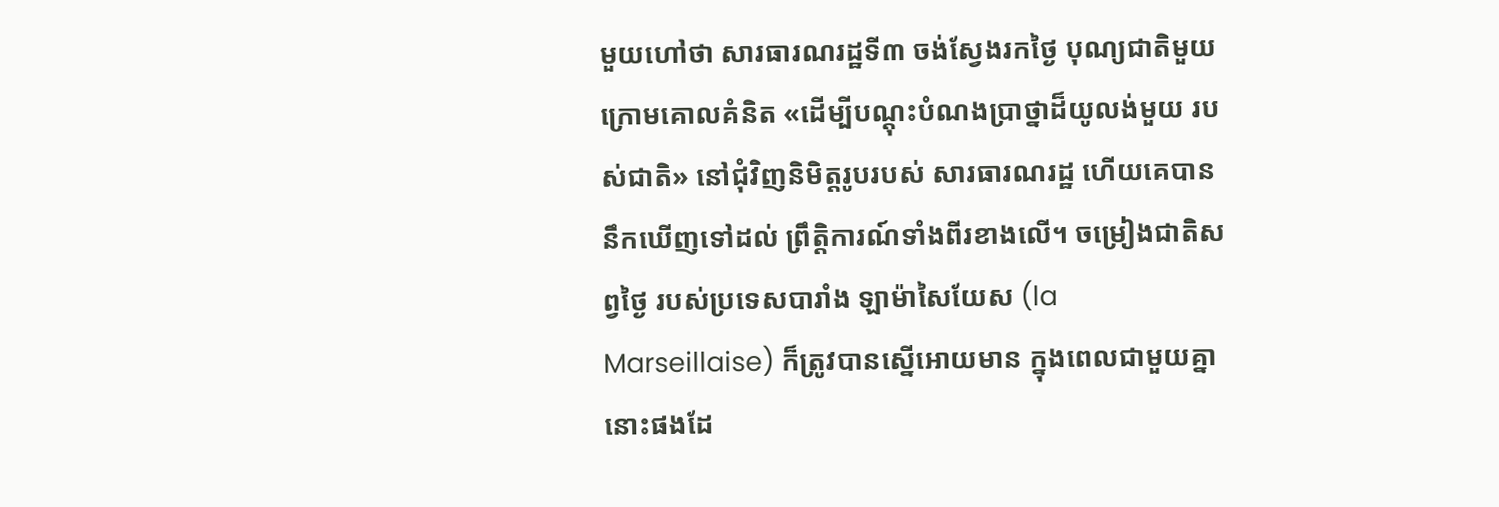មួយហៅថា សារធារណរដ្ឋទី៣ ចង់ស្វែងរកថ្ងៃ បុណ្យជាតិមួយ ក្រោមគោលគំនិត «ដើម្បីបណ្ដុះបំណងប្រាថ្នាដ៏យូលង់មួយ របស់ជាតិ» នៅជុំវិញនិមិត្តរូបរបស់ សារធារណរដ្ឋ ហើយគេបាននឹកឃើញទៅដល់ ព្រឹត្តិការណ៍ទាំងពីរខាងលើ។ ចម្រៀងជាតិសព្វថ្ងៃ របស់ប្រទេសបារាំង ឡាម៉ាសៃយែស (la Marseillaise) ក៏ត្រូវបានស្នើអោយមាន ក្នុងពេលជាមួយគ្នានោះផងដែ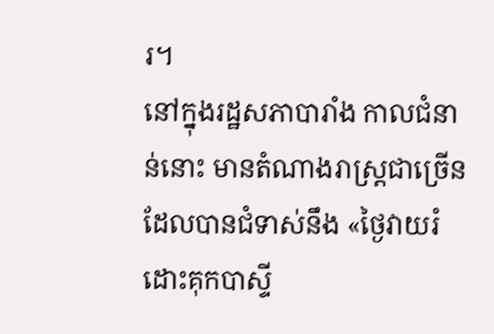រ។
នៅក្នុងរដ្ឋសភាបារាំង កាលជំនាន់នោះ មានតំណាងរាស្រ្តជាច្រើន ដែលបានជំទាស់នឹង «ថ្ងៃវាយរំដោះគុកបាស្ទី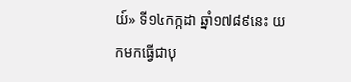យ៍» ទី១៤កក្កដា ឆ្នាំ១៧៨៩នេះ យកមកធ្វើជាបុ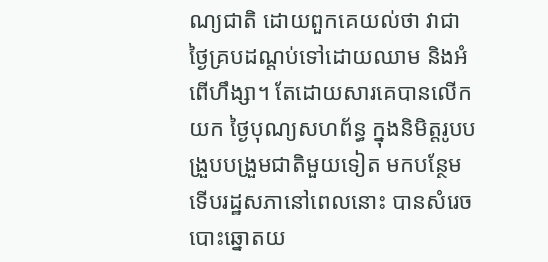ណ្យជាតិ ដោយពួកគេយល់ថា វាជាថ្ងៃគ្របដណ្ដប់ទៅដោយឈាម និងអំពើហឹង្សា។ តែដោយសារគេបានលើកយក ថ្ងៃបុណ្យសហព័ន្ធ ក្នុងនិមិត្តរូបបង្រួបបង្រួមជាតិមួយទៀត មកបន្ថែម ទើបរដ្ឋសភានៅពេលនោះ បានសំរេចបោះឆ្នោតយ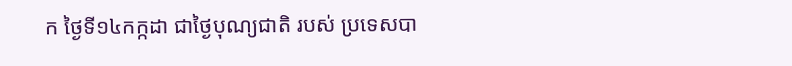ក ថ្ងៃទី១៤កក្កដា ជាថ្ងៃបុណ្យជាតិ របស់ ប្រទេសបា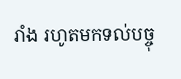រាំង រហូតមកទល់បច្ចុ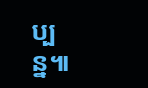ប្បន្ន៕